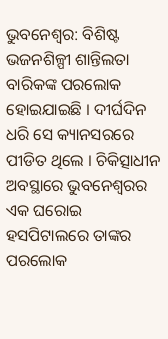ଭୁବନେଶ୍ୱର: ବିଶିଷ୍ଟ ଭଜନଶିଳ୍ପୀ ଶାନ୍ତିଲତା ବାରିକଙ୍କ ପରଲୋକ ହୋଇଯାଇଛି । ଦୀର୍ଘଦିନ ଧରି ସେ କ୍ୟାନସରରେ ପୀଡିତ ଥିଲେ । ଚିକିତ୍ସାଧୀନ ଅବସ୍ଥାରେ ଭୁବନେଶ୍ୱରର ଏକ ଘରୋଇ ହସପିଟାଲରେ ତାଙ୍କର ପରଲୋକ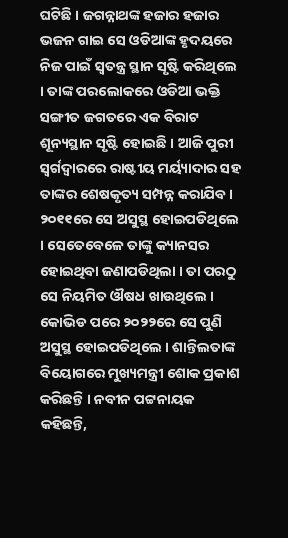ଘଟିଛି । ଜଗନ୍ନାଥଙ୍କ ହଜାର ହଜାର ଭଜନ ଗାଇ ସେ ଓଡିଆଙ୍କ ହୃଦୟରେ ନିଜ ପାଇଁ ସ୍ୱତନ୍ତ୍ର ସ୍ଥାନ ସୃଷ୍ଟି କରିଥିଲେ । ତାଙ୍କ ପରଲୋକରେ ଓଡିଆ ଭକ୍ତି ସଙ୍ଗୀତ ଜଗତରେ ଏକ ବିରାଟ ଶୂନ୍ୟସ୍ଥାନ ସୃଷ୍ଟି ହୋଇଛି । ଆଜି ପୁରୀ ସ୍ୱର୍ଗଦ୍ୱାରରେ ରାଷ୍ଟୀୟ ମର୍ୟ୍ୟାଦାର ସହ ତାଙ୍କର ଶେଷକୃତ୍ୟ ସମ୍ପନ୍ନ କରାଯିବ । ୨୦୧୧ରେ ସେ ଅସୁସ୍ଥ ହୋଇପଡିଥିଲେ । ସେତେବେଳେ ତାଙ୍କୁ କ୍ୟାନସର ହୋଇଥିବା ଜଣାପଡିଥିଲା । ତା ପରଠୁ ସେ ନିୟମିତ ଔଷଧ ଖାଉଥିଲେ । କୋଭିଡ ପରେ ୨୦୨୨ରେ ସେ ପୁଣି ଅସୁସ୍ଥ ହୋଇପଡିଥିଲେ । ଶାନ୍ତିଲତାଙ୍କ ବିୟୋଗରେ ମୁଖ୍ୟମନ୍ତ୍ରୀ ଶୋକ ପ୍ରକାଶ କରିଛନ୍ତି । ନବୀନ ପଟ୍ଟନାୟକ କହିଛନ୍ତି,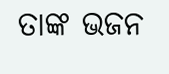ତାଙ୍କ ଭଜନ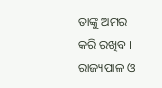ତାଙ୍କୁ ଅମର କରି ରଖିବ । ରାଜ୍ୟପାଳ ଓ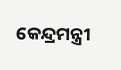କେନ୍ଦ୍ରମନ୍ତ୍ରୀ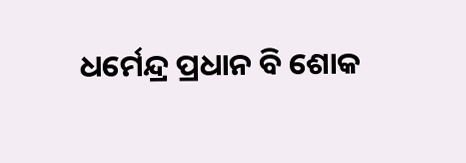ଧର୍ମେନ୍ଦ୍ର ପ୍ରଧାନ ବି ଶୋକ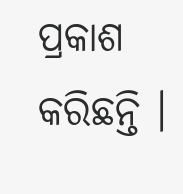ପ୍ରକାଶ କରିଛନ୍ତି ।